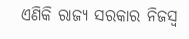ଏଣିକି ରାଜ୍ୟ ସରକାର ନିଜସ୍ୱ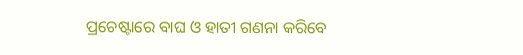ପ୍ରଚେଷ୍ଟାରେ ବାଘ ଓ ହାତୀ ଗଣନା କରିବେ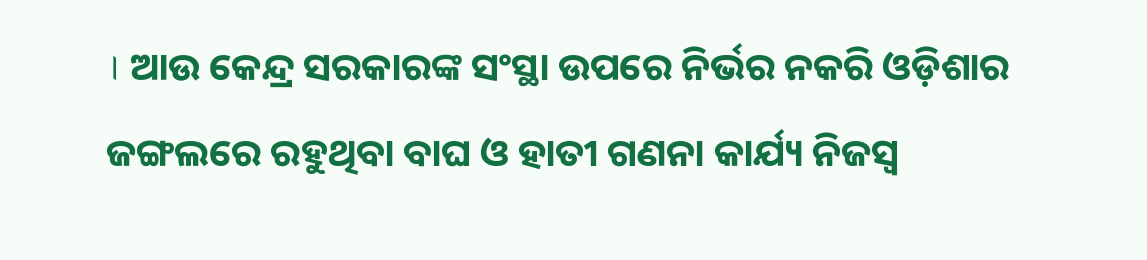। ଆଉ କେନ୍ଦ୍ର ସରକାରଙ୍କ ସଂସ୍ଥା ଉପରେ ନିର୍ଭର ନକରି ଓଡ଼ିଶାର ଜଙ୍ଗଲରେ ରହୁଥିବା ବାଘ ଓ ହାତୀ ଗଣନା କାର୍ଯ୍ୟ ନିଜସ୍ୱ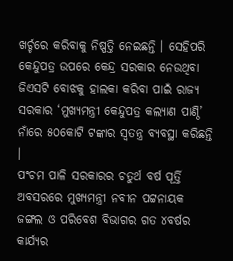ଖର୍ଚ୍ଚରେ କରିବାକୁ ନିଷ୍ପତ୍ତି ନେଇଛନ୍ତି । ସେହିପରି କେନ୍ଦୁପତ୍ର ଉପରେ କେନ୍ଦ୍ର ସରକାର ନେଉଥିବା ଜିଏସଟି ବୋଝକୁ ହାଲକା କରିବା ପାଇଁ ରାଜ୍ୟ ସରକାର ‘ମୁଖ୍ୟମନ୍ତ୍ରୀ କେନ୍ଦୁପତ୍ର କଲ୍ୟାଣ ପାଣ୍ଠି’ ନାଁରେ ୫୦କୋଟି ଟଙ୍କାର ସ୍ୱତନ୍ତ୍ର ବ୍ୟବସ୍ଥା କରିଛନ୍ତି ।
ପଂଚମ ପାଳି ସରକାରର ଚତୁର୍ଥ ବର୍ଷ ପୂର୍ତ୍ତି ଅବସରରେ ମୁଖ୍ୟମନ୍ତ୍ରୀ ନବୀନ ପଟ୍ଟନାୟକ ଜଙ୍ଗଲ ଓ ପରିବେଶ ବିଭାଗର ଗତ ୪ବର୍ଷର କାର୍ଯ୍ୟର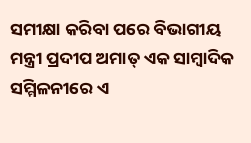ସମୀକ୍ଷା କରିବା ପରେ ବିଭାଗୀୟ ମନ୍ତ୍ରୀ ପ୍ରଦୀପ ଅମାତ୍ ଏକ ସାମ୍ବାଦିକ ସମ୍ମିଳନୀରେ ଏ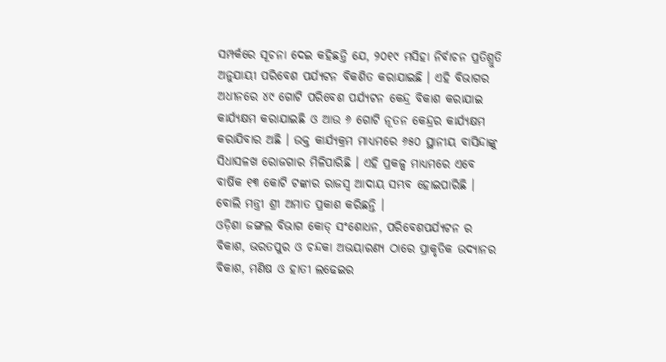ସମ୍ପର୍କରେ ସୂଚନା ଦେଇ କହିଛନ୍ତି ଯେ, ୨୦୧୯ ମସିହା ନିର୍ବାଚନ ପ୍ରତିଶ୍ରୁତି ଅନୁଯାୟୀ ପରିବେଶ ପର୍ଯ୍ୟଟନ ବିକଶିତ କରାଯାଇଛି । ଏହି ବିଭାଗର ଅଧୀନରେ ୪୯ ଗୋଟି ପରିବେଶ ପର୍ଯ୍ୟଟନ କେନ୍ଦ୍ର ବିକାଶ କରାଯାଇ କାର୍ଯ୍ୟକ୍ଷମ କରାଯାଇଛି ଓ ଆଉ ୬ ଗୋଟି ନୂତନ କେନ୍ଦ୍ରର କାର୍ଯ୍ୟକ୍ଷମ କରାଯିବାର ଅଛି । ଉକ୍ତ କାର୍ଯ୍ୟକ୍ରମ ମାଧ୍ୟମରେ ୬୫୦ ସ୍ଥାନୀୟ ବାସିନ୍ଦାଙ୍କୁ ସିଧାସଳଖ ରୋଜଗାର ମିଳିପାରିଛି । ଏହି ପ୍ରକଳ୍ପ ମାଧ୍ୟମରେ ଏବେ ବାର୍ଷିକ ୧୩ କୋଟି ଟଙ୍କାର ରାଜସ୍ୱ ଆଦାୟ ସମ୍ଭବ ହୋଇପାରିଛି । ବୋଲି ମନ୍ତ୍ରୀ ଶ୍ରୀ ଅମାତ ପ୍ରକାଶ କରିଛନ୍ତି ।
ଓଡ଼ିଶା ଜଙ୍ଗଲ ବିଭାଗ କୋଡ୍ ସଂଶୋଧନ, ପରିବେଶପର୍ଯ୍ୟଟନ ର ବିକାଶ, ଭରତପୁର ଓ ଚନ୍ଦକା ଅଭୟାରଣ୍ୟ ଠାରେ ପ୍ରାକୃତିକ ଉଦ୍ୟାନର ବିକାଶ, ମଣିଷ ଓ ହାତୀ ଲଢେଇର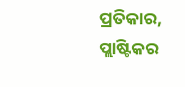ପ୍ରତିକାର, ପ୍ଲାଷ୍ଟିକର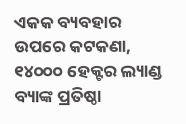ଏକକ ବ୍ୟବହାର ଉପରେ କଟକଣା, ୧୪୦୦୦ ହେକ୍ଟର ଲ୍ୟାଣ୍ଡ ବ୍ୟାଙ୍କ ପ୍ରତିଷ୍ଠା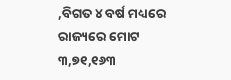,ବିଗତ ୪ ବର୍ଷ ମଧ୍ୟରେ ରାଜ୍ୟରେ ମୋଟ ୩,୭୧,୧୬୩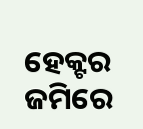ହେକ୍ଟର ଜମିରେ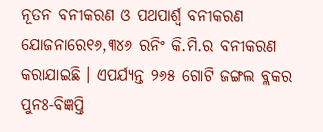ନୂତନ ବନୀକରଣ ଓ ପଥପାର୍ଶ୍ୱ ବନୀକରଣ ଯୋଜନାରେ୧୬,୩୪୬ ରନିଂ କି.ମି.ର ବନୀକରଣ କରାଯାଇଛି । ଏପର୍ଯ୍ୟନ୍ତ ୨୬୫ ଗୋଟି ଜଙ୍ଗଲ ବ୍ଲକର ପୁନଃ-ବିଜ୍ଞପ୍ତି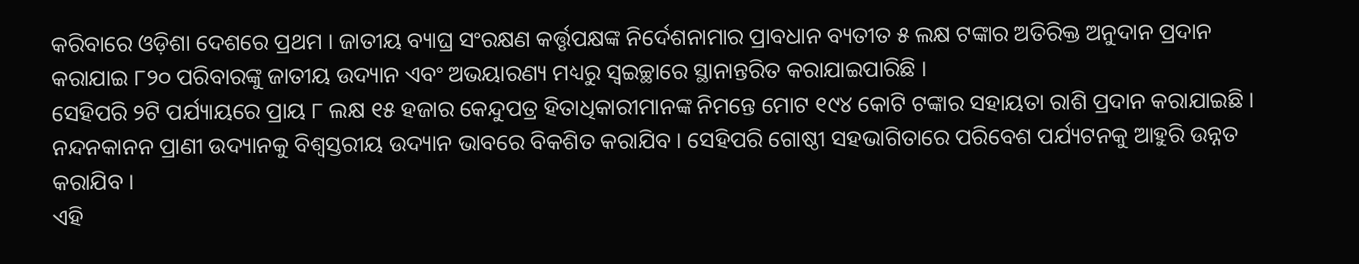କରିବାରେ ଓଡ଼ିଶା ଦେଶରେ ପ୍ରଥମ । ଜାତୀୟ ବ୍ୟାଘ୍ର ସଂରକ୍ଷଣ କର୍ତ୍ତୃପକ୍ଷଙ୍କ ନିର୍ଦେଶନାମାର ପ୍ରାବଧାନ ବ୍ୟତୀତ ୫ ଲକ୍ଷ ଟଙ୍କାର ଅତିରିକ୍ତ ଅନୁଦାନ ପ୍ରଦାନ କରାଯାଇ ୮୨୦ ପରିବାରଙ୍କୁ ଜାତୀୟ ଉଦ୍ୟାନ ଏବଂ ଅଭୟାରଣ୍ୟ ମଧ୍ୟରୁ ସ୍ୱଇଚ୍ଛାରେ ସ୍ଥାନାନ୍ତରିତ କରାଯାଇପାରିଛି ।
ସେହିପରି ୨ଟି ପର୍ଯ୍ୟାୟରେ ପ୍ରାୟ ୮ ଲକ୍ଷ ୧୫ ହଜାର କେନ୍ଦୁପତ୍ର ହିତାଧିକାରୀମାନଙ୍କ ନିମନ୍ତେ ମୋଟ ୧୯୪ କୋଟି ଟଙ୍କାର ସହାୟତା ରାଶି ପ୍ରଦାନ କରାଯାଇଛି । ନନ୍ଦନକାନନ ପ୍ରାଣୀ ଉଦ୍ୟାନକୁ ବିଶ୍ୱସ୍ତରୀୟ ଉଦ୍ୟାନ ଭାବରେ ବିକଶିତ କରାଯିବ । ସେହିପରି ଗୋଷ୍ଠୀ ସହଭାଗିତାରେ ପରିବେଶ ପର୍ଯ୍ୟଟନକୁ ଆହୁରି ଉନ୍ନତ କରାଯିବ ।
ଏହି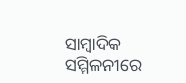ସାମ୍ବାଦିକ ସମ୍ମିଳନୀରେ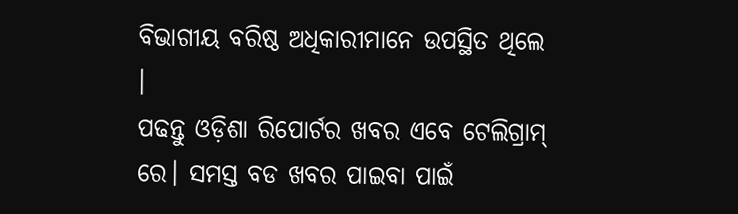ବିଭାଗୀୟ ବରିଷ୍ଠ ଅଧିକାରୀମାନେ ଉପସ୍ଥିତ ଥିଲେ ।
ପଢନ୍ତୁ ଓଡ଼ିଶା ରିପୋର୍ଟର ଖବର ଏବେ ଟେଲିଗ୍ରାମ୍ ରେ। ସମସ୍ତ ବଡ ଖବର ପାଇବା ପାଇଁ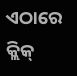ଏଠାରେ କ୍ଲିକ୍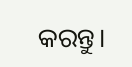କରନ୍ତୁ।